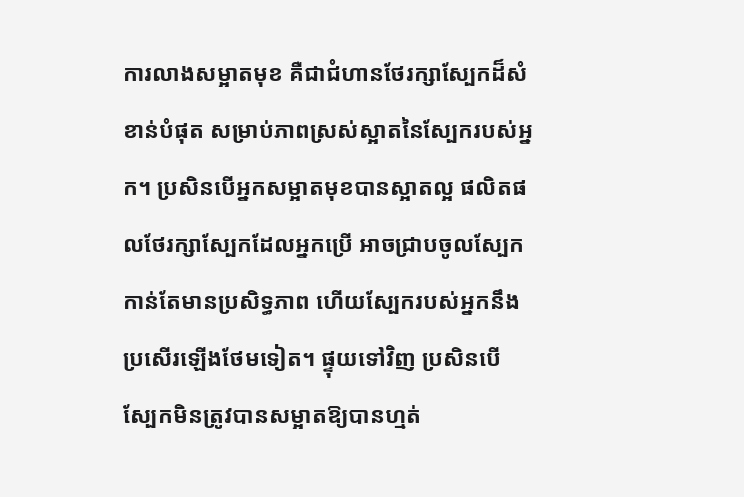ការលាងសម្អាតមុខ គឺជាជំហានថែរក្សាស្បែកដ៏សំខាន់បំផុត សម្រាប់ភាពស្រស់ស្អាតនៃស្បែករបស់អ្នក។ ប្រសិនបើអ្នកសម្អាតមុខបានស្អាតល្អ ផលិតផលថែរក្សាស្បែកដែលអ្នកប្រើ អាចជ្រាបចូលស្បែកកាន់តែមានប្រសិទ្ធភាព ហើយស្បែករបស់អ្នកនឹងប្រសើរឡើងថែមទៀត។ ផ្ទុយទៅវិញ ប្រសិនបើស្បែកមិនត្រូវបានសម្អាតឱ្យបានហ្មត់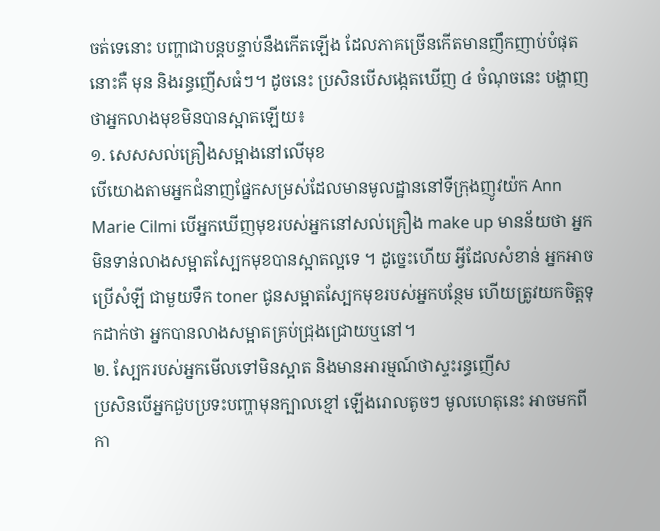ចត់ទេនោះ បញ្ហាជាបន្តបន្ទាប់នឹងកើតឡើង ដែលភាគច្រើនកើតមានញឹកញាប់បំផុតនោះគឺ មុន និងរន្ធញើសធំៗ។ ដូចនេះ ប្រសិនបើសង្កេតឃើញ ៤ ចំណុចនេះ បង្ហាញថាអ្នកលាងមុខមិនបានស្អាតឡើយ៖
១. សេសសល់គ្រឿងសម្អាងនៅលើមុខ
បើយោងតាមអ្នកជំនាញផ្នែកសម្រស់ដែលមានមូលដ្ឋាននៅទីក្រុងញូវយ៉ក Ann Marie Cilmi បើអ្នកឃើញមុខរបស់អ្នកនៅសល់គ្រឿង make up មានន័យថា អ្នកមិនទាន់លាងសម្អាតស្បែកមុខបានស្អាតល្អទេ ។ ដូច្នេះហើយ អ្វីដែលសំខាន់ អ្នកអាចប្រើសំឡី ជាមួយទឹក toner ជូនសម្អាតស្បែកមុខរបស់អ្នកបន្ថែម ហើយត្រូវយកចិត្តទុកដាក់ថា អ្នកបានលាងសម្អាតគ្រប់ជ្រុងជ្រោយឬនៅ។
២. ស្បែករបស់អ្នកមើលទៅមិនស្អាត និងមានអារម្មណ៍ថាស្ទះរន្ធញើស
ប្រសិនបើអ្នកជួបប្រទះបញ្ហាមុនក្បាលខ្មៅ ឡើងរោលតូចៗ មូលហេតុនេះ អាចមកពីកា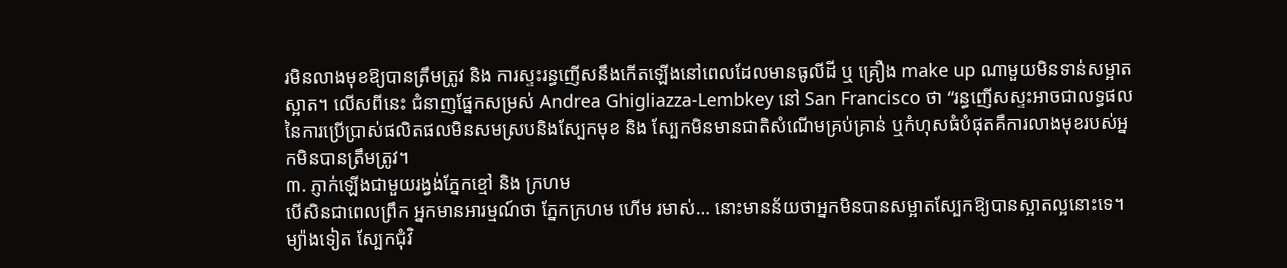រមិនលាងមុខឱ្យបានត្រឹមត្រូវ និង ការស្ទះរន្ធញើសនឹងកើតឡើងនៅពេលដែលមានធូលីដី ឬ គ្រឿង make up ណាមួយមិនទាន់សម្អាតស្អាត។ លើសពីនេះ ជំនាញផ្នែកសម្រស់ Andrea Ghigliazza-Lembkey នៅ San Francisco ថា “រន្ធញើសស្ទះអាចជាលទ្ធផលនៃការប្រើប្រាស់ផលិតផលមិនសមស្របនិងស្បែកមុខ និង ស្បែកមិនមានជាតិសំណើមគ្រប់គ្រាន់ ឬកំហុសធំបំផុតគឺការលាងមុខរបស់អ្នកមិនបានត្រឹមត្រូវ។
៣. ភ្ញាក់ឡើងជាមួយរង្វង់ភ្នែកខ្មៅ និង ក្រហម
បើសិនជាពេលព្រឹក អ្នកមានអារម្មណ៍ថា ភ្នែកក្រហម ហើម រមាស់… នោះមានន័យថាអ្នកមិនបានសម្អាតស្បែកឱ្យបានស្អាតល្អនោះទេ។ ម្យ៉ាងទៀត ស្បែកជុំវិ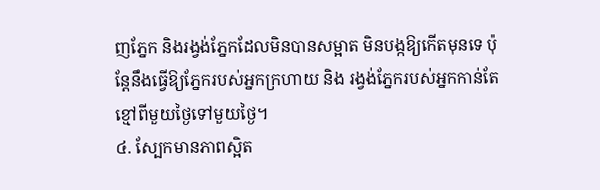ញភ្នែក និងរង្វង់ភ្នែកដែលមិនបានសម្អាត មិនបង្កឱ្យកើតមុនទេ ប៉ុន្តែនឹងធ្វើឱ្យភ្នែករបស់អ្នកក្រហាយ និង រង្វង់ភ្នែករបស់អ្នកកាន់តែខ្មៅពីមួយថ្ងៃទៅមួយថ្ងៃ។
៤. ស្បែកមានភាពស្អិត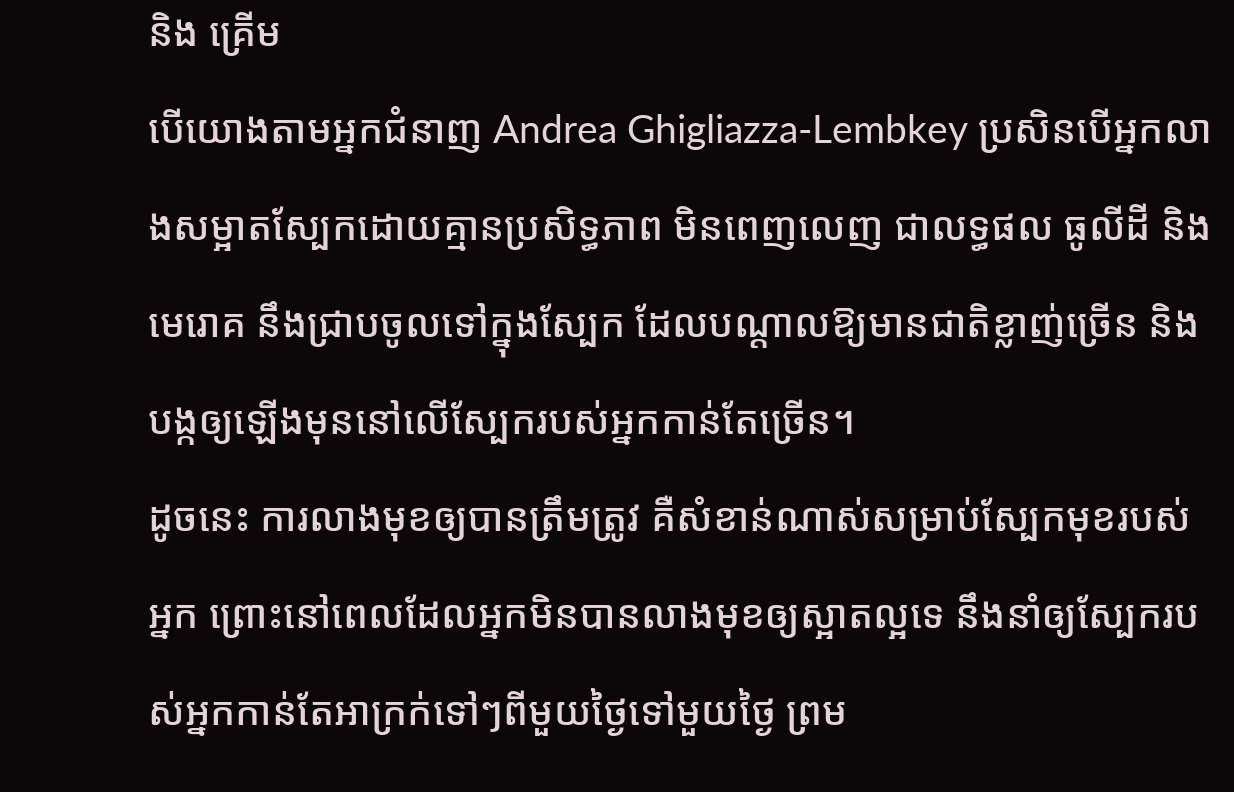និង គ្រើម
បើយោងតាមអ្នកជំនាញ Andrea Ghigliazza-Lembkey ប្រសិនបើអ្នកលាងសម្អាតស្បែកដោយគ្មានប្រសិទ្ធភាព មិនពេញលេញ ជាលទ្ធផល ធូលីដី និង មេរោគ នឹងជ្រាបចូលទៅក្នុងស្បែក ដែលបណ្តាលឱ្យមានជាតិខ្លាញ់ច្រើន និង បង្កឲ្យឡើងមុននៅលើស្បែករបស់អ្នកកាន់តែច្រើន។
ដូចនេះ ការលាងមុខឲ្យបានត្រឹមត្រូវ គឺសំខាន់ណាស់សម្រាប់ស្បែកមុខរបស់អ្នក ព្រោះនៅពេលដែលអ្នកមិនបានលាងមុខឲ្យស្អាតល្អទេ នឹងនាំឲ្យស្បែករបស់អ្នកកាន់តែអាក្រក់ទៅៗពីមួយថ្ងៃទៅមួយថ្ងៃ ព្រម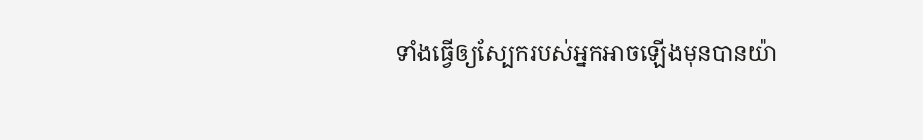ទាំងធ្វើឲ្យស្បែករបស់អ្នកអាចឡើងមុនបានយ៉ា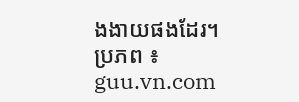ងងាយផងដែរ។
ប្រភព ៖ guu.vn.com